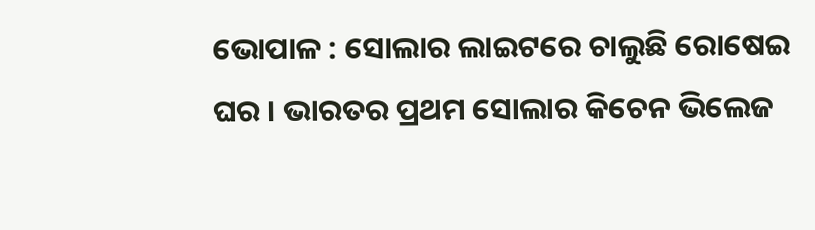ଭୋପାଳ : ସୋଲାର ଲାଇଟରେ ଚାଲୁଛି ରୋଷେଇ ଘର । ଭାରତର ପ୍ରଥମ ସୋଲାର କିଚେନ ଭିଲେଜ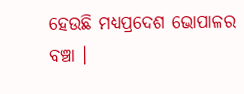ହେଉଛି ମଧ୍ୟପ୍ରଦେଶ ଭୋପାଳର ବଞ୍ଚା ।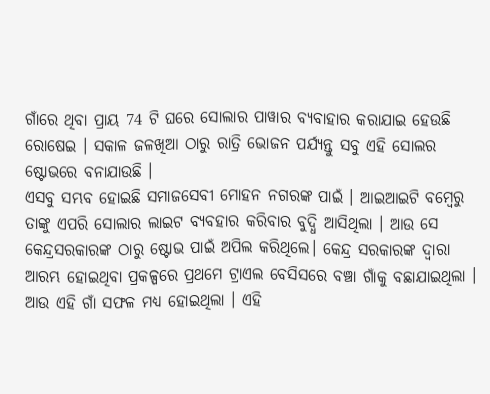ଗାଁରେ ଥିବା ପ୍ରାୟ 74 ଟି ଘରେ ସୋଲାର ପାୱାର ବ୍ୟବାହାର କରାଯାଇ ହେଉଛି ରୋଷେଇ । ସକାଳ ଜଳଖିଆ ଠାରୁ ରାତ୍ରି ଭୋଜନ ପର୍ଯ୍ୟନ୍ତୁ ସବୁ ଏହି ସୋଲର ଷ୍ଟୋଭରେ ବନାଯାଉଛି ।
ଏସବୁ ସମ୍ଭବ ହୋଇଛି ସମାଜସେବୀ ମୋହନ ନଗରଙ୍କ ପାଇଁ । ଆଇଆଇଟି ବମ୍ବେରୁ ତାଙ୍କୁ ଏପରି ସୋଲାର ଲାଇଟ ବ୍ୟବହାର କରିବାର ବୁଦ୍ଧି ଆସିଥିଲା । ଆଉ ସେ କେନ୍ଦ୍ରସରକାରଙ୍କ ଠାରୁ ଷ୍ଟୋଭ ପାଇଁ ଅପିଲ କରିଥିଲେ। କେନ୍ଦ୍ର ସରକାରଙ୍କ ଦ୍ବାରା ଆରମ୍ଭ ହୋଇଥିବା ପ୍ରକଳ୍ପରେ ପ୍ରଥମେ ଟ୍ରାଏଲ ବେସିସରେ ବଞ୍ଚା ଗାଁକୁ ବଛାଯାଇଥିଲା । ଆଉ ଏହି ଗାଁ ସଫଳ ମଧ୍ୟ ହୋଇଥିଲା । ଏହି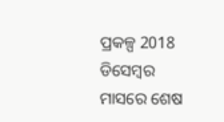ପ୍ରକଳ୍ପ 2018 ଡିସେମ୍ବର ମାସରେ ଶେଷ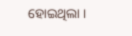ହୋଇଥିଲା ।